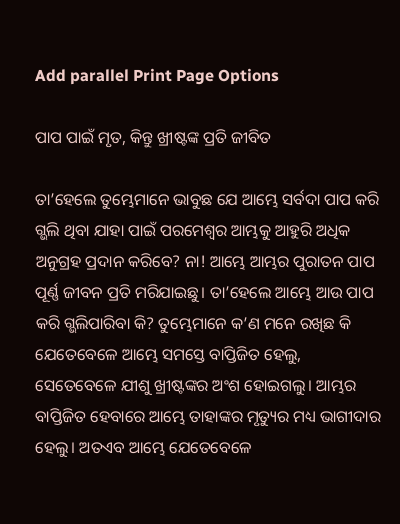Add parallel Print Page Options

ପାପ ପାଇଁ ମୃତ, କିନ୍ତୁ ଖ୍ରୀଷ୍ଟଙ୍କ ପ୍ରତି ଜୀବିତ

ତା’ହେଲେ ତୁମ୍ଭେମାନେ ଭାବୁଛ ଯେ ଆମ୍ଭେ ସର୍ବଦା ପାପ କରି ଗ୍ଭଲି ଥିବା ଯାହା ପାଇଁ ପରମେଶ୍ୱର ଆମ୍ଭକୁ ଆହୁରି ଅଧିକ ଅନୁଗ୍ରହ ପ୍ରଦାନ କରିବେ? ନା! ଆମ୍ଭେ ଆମ୍ଭର ପୁରାତନ ପାପ ପୂର୍ଣ୍ଣ ଜୀବନ ପ୍ରତି ମରିଯାଇଛୁ। ତା’ହେଲେ ଆମ୍ଭେ ଆଉ ପାପ କରି ଗ୍ଭଲିପାରିବା କି? ତୁମ୍ଭେମାନେ କ’ଣ ମନେ ରଖିଛ କି ଯେତେବେଳେ ଆମ୍ଭେ ସମସ୍ତେ ବାପ୍ତିଜିତ ହେଲୁ, ସେତେବେଳେ ଯୀଶୁ ଖ୍ରୀଷ୍ଟଙ୍କର ଅଂଶ ହୋଇଗଲୁ। ଆମ୍ଭର ବାପ୍ତିଜିତ ହେବାରେ ଆମ୍ଭେ ତାହାଙ୍କର ମୃତ୍ୟୁର ମଧ୍ୟ ଭାଗୀଦାର ହେଲୁ। ଅତଏବ ଆମ୍ଭେ ଯେତେବେଳେ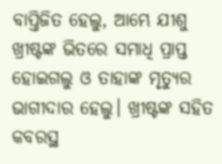ବାପ୍ତିଜିତ ହେଲୁ, ଆମ୍ଭେ ଯୀଶୁ ଖ୍ରୀଷ୍ଟଙ୍କ ଭିତରେ ସମାଧି ପ୍ରାପ୍ତ ହୋଇଗଲୁ ଓ ତାହାଙ୍କ ମୃତ୍ୟୁର ଭାଗୀଦାର ହେଲୁ। ଖ୍ରୀଷ୍ଟଙ୍କ ସହିତ କବରସ୍ଥ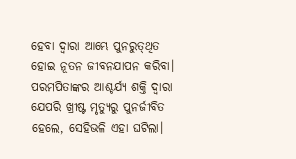ହେବା ଦ୍ୱାରା ଆମ୍ଭେ ପୁନରୁତ୍‌‌ଥିତ ହୋଇ ନୂତନ ଜୀବନଯାପନ କରିବା। ପରମପିତାଙ୍କର ଆଶ୍ଚର୍ଯ୍ୟ ଶକ୍ତି ଦ୍ୱାରା ଯେପରି ଖ୍ରୀଷ୍ଟ ମୃତ୍ୟୁରୁ ପୁନର୍ଜୀବିତ ହେଲେ, ସେହିଭଳି ଏହା ଘଟିଲା।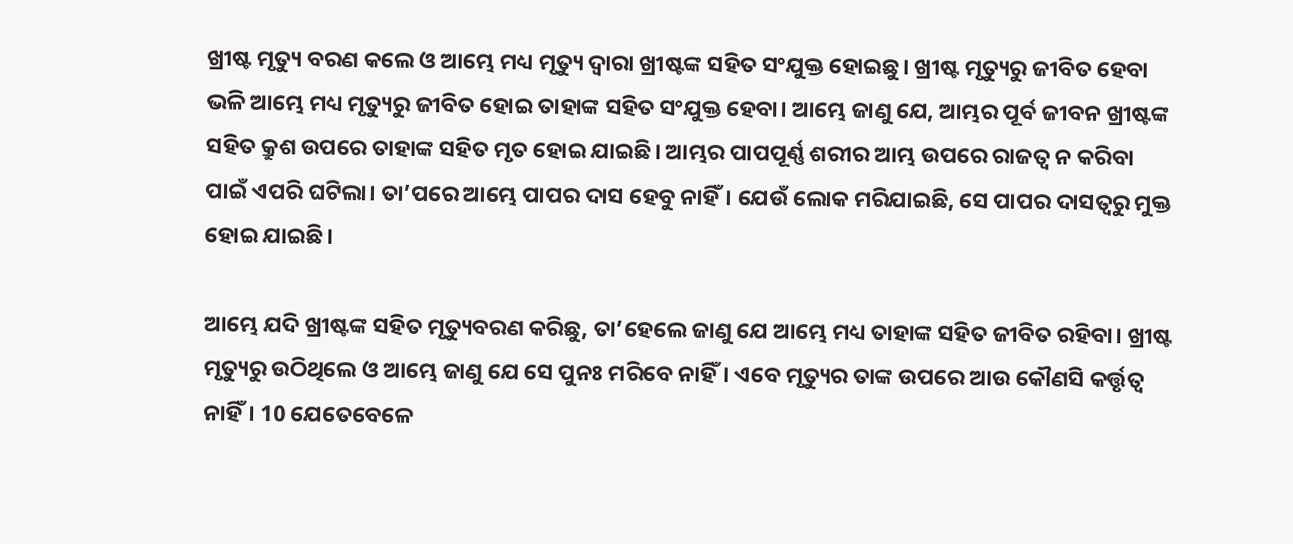ଖ୍ରୀଷ୍ଟ ମୃତ୍ୟୁ ବରଣ କଲେ ଓ ଆମ୍ଭେ ମଧ୍ୟ ମୃତ୍ୟୁ ଦ୍ୱାରା ଖ୍ରୀଷ୍ଟଙ୍କ ସହିତ ସଂଯୁକ୍ତ ହୋଇଛୁ। ଖ୍ରୀଷ୍ଟ ମୃତ୍ୟୁରୁ ଜୀବିତ ହେବା ଭଳି ଆମ୍ଭେ ମଧ୍ୟ ମୃତ୍ୟୁରୁ ଜୀବିତ ହୋଇ ତାହାଙ୍କ ସହିତ ସଂଯୁକ୍ତ ହେବା। ଆମ୍ଭେ ଜାଣୁ ଯେ, ଆମ୍ଭର ପୂର୍ବ ଜୀବନ ଖ୍ରୀଷ୍ଟଙ୍କ ସହିତ କ୍ରୁଶ ଉପରେ ତାହାଙ୍କ ସହିତ ମୃତ ହୋଇ ଯାଇଛି। ଆମ୍ଭର ପାପପୂର୍ଣ୍ଣ ଶରୀର ଆମ୍ଭ ଉପରେ ରାଜତ୍ୱ ନ କରିବା ପାଇଁ ଏପରି ଘଟିଲା। ତା’ପରେ ଆମ୍ଭେ ପାପର ଦାସ ହେବୁ ନାହିଁ। ଯେଉଁ ଲୋକ ମରିଯାଇଛି, ସେ ପାପର ଦାସତ୍ୱରୁ ମୁକ୍ତ ହୋଇ ଯାଇଛି।

ଆମ୍ଭେ ଯଦି ଖ୍ରୀଷ୍ଟଙ୍କ ସହିତ ମୃତ୍ୟୁବରଣ କରିଛୁ, ତା’ହେଲେ ଜାଣୁ ଯେ ଆମ୍ଭେ ମଧ୍ୟ ତାହାଙ୍କ ସହିତ ଜୀବିତ ରହିବା। ଖ୍ରୀଷ୍ଟ ମୃତ୍ୟୁରୁ ଉଠିଥିଲେ ଓ ଆମ୍ଭେ ଜାଣୁ ଯେ ସେ ପୁନଃ ମରିବେ ନାହିଁ। ଏବେ ମୃତ୍ୟୁର ତାଙ୍କ ଉପରେ ଆଉ କୌଣସି କର୍ତ୍ତୃତ୍ୱ ନାହିଁ। 10 ଯେତେବେଳେ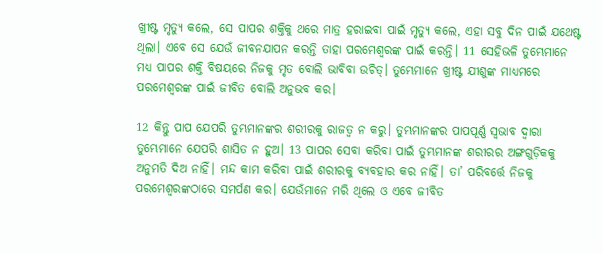ଖ୍ରୀଷ୍ଟ ମୃତ୍ୟୁ କଲେ, ସେ ପାପର ଶକ୍ତିକୁ ଥରେ ମାତ୍ର ହରାଇବା ପାଇଁ ମୃତ୍ୟୁ କଲେ, ଏହା ସବୁ ଦିନ ପାଇଁ ଯଥେଷ୍ଟ ଥିଲା। ଏବେ ସେ ଯେଉଁ ଜୀବନଯାପନ କରନ୍ତି ତାହା ପରମେଶ୍ୱରଙ୍କ ପାଇଁ କରନ୍ତି। 11 ସେହିଭଳି ତୁମ୍ଭେମାନେ ମଧ୍ୟ ପାପର ଶକ୍ତି ବିଷୟରେ ନିଜକୁ ମୃତ ବୋଲି ଭାବିବା ଉଚିତ୍। ତୁମ୍ଭେମାନେ ଖ୍ରୀଷ୍ଟ ଯୀଶୁଙ୍କ ମାଧ୍ୟମରେ ପରମେଶ୍ୱରଙ୍କ ପାଇଁ ଜୀବିତ ବୋଲି ଅନୁଭବ କର।

12 କିନ୍ତୁ ପାପ ଯେପରି ତୁମ୍ଭମାନଙ୍କର ଶରୀରକୁ ରାଜତ୍ୱ ନ କରୁ। ତୁମ୍ଭମାନଙ୍କର ପାପପୂର୍ଣ୍ଣ ସ୍ୱଭାବ ଦ୍ୱାରା ତୁମ୍ଭେମାନେ ଯେପରି ଶାସିତ ନ ହୁଅ। 13 ପାପର ସେବା କରିବା ପାଇଁ ତୁମ୍ଭମାନଙ୍କ ଶରୀରର ଅଙ୍ଗଗୁଡ଼ିକକୁ ଅନୁମତି ଦିଅ ନାହିଁ। ମନ୍ଦ କାମ କରିବା ପାଇଁ ଶରୀରକୁ ବ୍ୟବହାର କର ନାହିଁ। ତା’ ପରିବର୍ତ୍ତେ ନିଜକୁ ପରମେଶ୍ୱରଙ୍କଠାରେ ସମର୍ପଣ କର। ଯେଉଁମାନେ ମରି ଥିଲେ ଓ ଏବେ ଜୀବିତ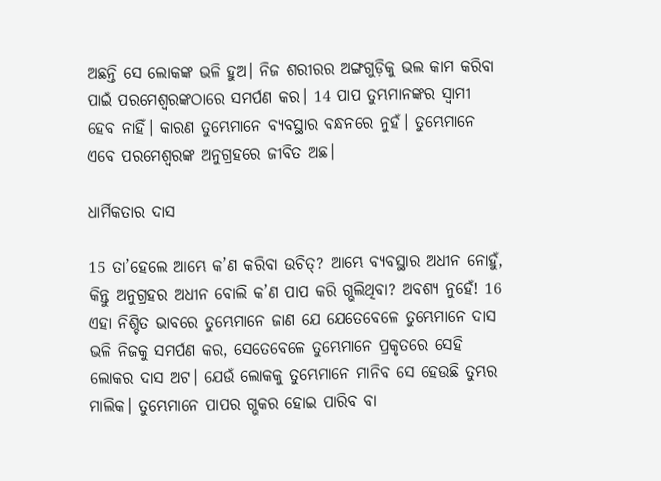ଅଛନ୍ତି ସେ ଲୋକଙ୍କ ଭଳି ହୁଅ। ନିଜ ଶରୀରର ଅଙ୍ଗଗୁଡ଼ିକୁ ଭଲ କାମ କରିବା ପାଇଁ ପରମେଶ୍ୱରଙ୍କଠାରେ ସମର୍ପଣ କର। 14 ପାପ ତୁମ୍ଭମାନଙ୍କର ସ୍ୱାମୀ ହେବ ନାହିଁ। କାରଣ ତୁମ୍ଭେମାନେ ବ୍ୟବସ୍ଥାର ବନ୍ଧନରେ ନୁହଁ। ତୁମ୍ଭେମାନେ ଏବେ ପରମେଶ୍ୱରଙ୍କ ଅନୁଗ୍ରହରେ ଜୀବିତ ଅଛ।

ଧାର୍ମିକତାର ଦାସ

15 ତା’ହେଲେ ଆମ୍ଭେ କ’ଣ କରିବା ଉଚିତ୍? ଆମ୍ଭେ ବ୍ୟବସ୍ଥାର ଅଧୀନ ନୋହୁଁ, କିନ୍ତୁ ଅନୁଗ୍ରହର ଅଧୀନ ବୋଲି କ’ଣ ପାପ କରି ଗ୍ଭଲିଥିବା? ଅବଶ୍ୟ ନୁହେଁ! 16 ଏହା ନିଶ୍ଚିତ ଭାବରେ ତୁମ୍ଭେମାନେ ଜାଣ ଯେ ଯେତେବେଳେ ତୁମ୍ଭେମାନେ ଦାସ ଭଳି ନିଜକୁ ସମର୍ପଣ କର, ସେତେବେଳେ ତୁମ୍ଭେମାନେ ପ୍ରକୃତରେ ସେହି ଲୋକର ଦାସ ଅଟ। ଯେଉଁ ଲୋକକୁ ତୁମ୍ଭେମାନେ ମାନିବ ସେ ହେଉଛି ତୁମ୍ଭର ମାଲିକ। ତୁମ୍ଭେମାନେ ପାପର ଗ୍ଭକର ହୋଇ ପାରିବ ବା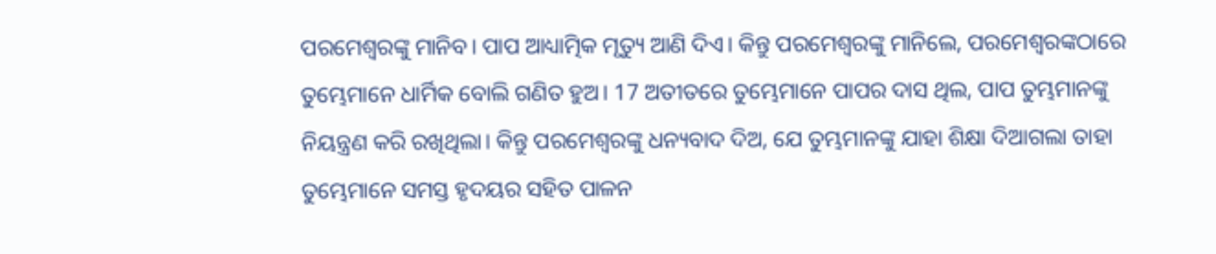ପରମେଶ୍ୱରଙ୍କୁ ମାନିବ। ପାପ ଆଧ୍ୟାତ୍ମିକ ମୃତ୍ୟୁ ଆଣି ଦିଏ। କିନ୍ତୁ ପରମେଶ୍ୱରଙ୍କୁ ମାନିଲେ, ପରମେଶ୍ୱରଙ୍କଠାରେ ତୁମ୍ଭେମାନେ ଧାର୍ମିକ ବୋଲି ଗଣିତ ହୁଅ। 17 ଅତୀତରେ ତୁମ୍ଭେମାନେ ପାପର ଦାସ ଥିଲ, ପାପ ତୁମ୍ଭମାନଙ୍କୁ ନିୟନ୍ତ୍ରଣ କରି ରଖିଥିଲା। କିନ୍ତୁ ପରମେଶ୍ୱରଙ୍କୁ ଧନ୍ୟବାଦ ଦିଅ, ଯେ ତୁମ୍ଭମାନଙ୍କୁ ଯାହା ଶିକ୍ଷା ଦିଆଗଲା ତାହା ତୁମ୍ଭେମାନେ ସମସ୍ତ ହୃଦୟର ସହିତ ପାଳନ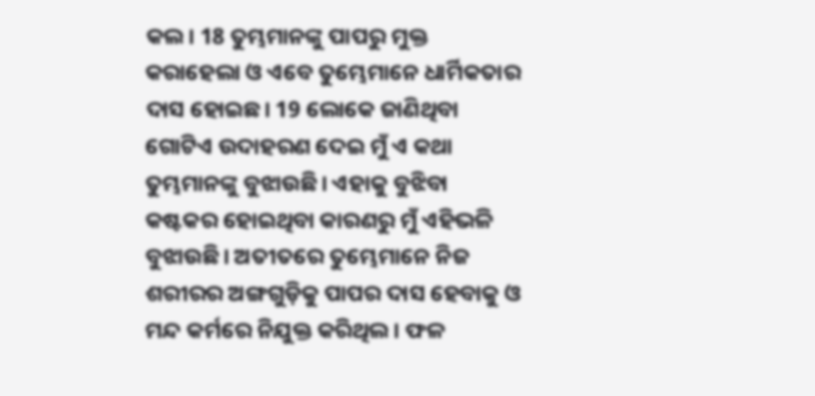କଲ। 18 ତୁମ୍ଭମାନଙ୍କୁ ପାପରୁ ମୁକ୍ତ କରାହେଲା ଓ ଏବେ ତୁମ୍ଭେମାନେ ଧାର୍ମିକତାର ଦାସ ହୋଇଛ। 19 ଲୋକେ ଜାଣିଥିବା ଗୋଟିଏ ଉଦାହରଣ ଦେଇ ମୁଁ ଏ କଥା ତୁମ୍ଭମାନଙ୍କୁ ବୁଝାଉଛି। ଏହାକୁ ବୁଝିବା କଷ୍ଟକର ହୋଇଥିବା କାରଣରୁ ମୁଁ ଏହିଭଳି ବୁଝାଉଛି। ଅତୀତରେ ତୁମ୍ଭେମାନେ ନିଜ ଶରୀରର ଅଙ୍ଗଗୁଡ଼ିକୁ ପାପର ଦାସ ହେବାକୁ ଓ ମନ୍ଦ କର୍ମରେ ନିଯୁକ୍ତ କରିଥିଲ। ଫଳ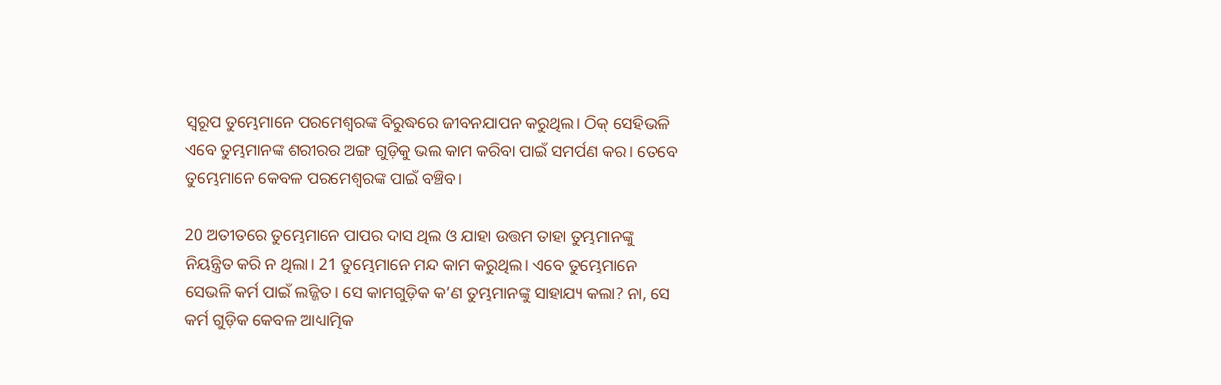ସ୍ୱରୂପ ତୁମ୍ଭେମାନେ ପରମେଶ୍ୱରଙ୍କ ବିରୁଦ୍ଧରେ ଜୀବନଯାପନ କରୁଥିଲ। ଠିକ୍ ସେହିଭଳି ଏବେ ତୁମ୍ଭମାନଙ୍କ ଶରୀରର ଅଙ୍ଗ ଗୁଡ଼ିକୁ ଭଲ କାମ କରିବା ପାଇଁ ସମର୍ପଣ କର। ତେବେ ତୁମ୍ଭେମାନେ କେବଳ ପରମେଶ୍ୱରଙ୍କ ପାଇଁ ବଞ୍ଚିବ।

20 ଅତୀତରେ ତୁମ୍ଭେମାନେ ପାପର ଦାସ ଥିଲ ଓ ଯାହା ଉତ୍ତମ ତାହା ତୁମ୍ଭମାନଙ୍କୁ ନିୟନ୍ତ୍ରିତ କରି ନ ଥିଲା। 21 ତୁମ୍ଭେମାନେ ମନ୍ଦ କାମ କରୁଥିଲ। ଏବେ ତୁମ୍ଭେମାନେ ସେଭଳି କର୍ମ ପାଇଁ ଲଜ୍ଜିତ। ସେ କାମଗୁଡ଼ିକ କ’ଣ ତୁମ୍ଭମାନଙ୍କୁ ସାହାଯ୍ୟ କଲା? ନା, ସେ କର୍ମ ଗୁଡ଼ିକ କେବଳ ଆଧ୍ୟାତ୍ମିକ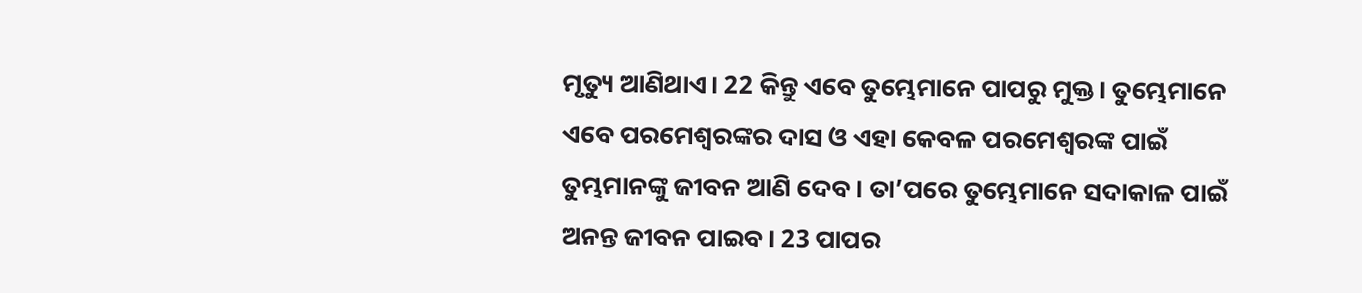ମୃତ୍ୟୁ ଆଣିଥାଏ। 22 କିନ୍ତୁ ଏବେ ତୁମ୍ଭେମାନେ ପାପରୁ ମୁକ୍ତ। ତୁମ୍ଭେମାନେ ଏବେ ପରମେଶ୍ୱରଙ୍କର ଦାସ ଓ ଏହା କେବଳ ପରମେଶ୍ୱରଙ୍କ ପାଇଁ ତୁମ୍ଭମାନଙ୍କୁ ଜୀବନ ଆଣି ଦେବ। ତା’ପରେ ତୁମ୍ଭେମାନେ ସଦାକାଳ ପାଇଁ ଅନନ୍ତ ଜୀବନ ପାଇବ। 23 ପାପର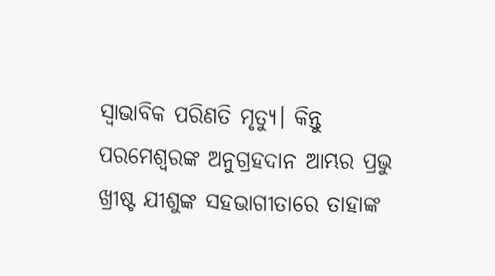ସ୍ୱାଭାବିକ ପରିଣତି ମୃତ୍ୟୁ। କିନ୍ତୁ ପରମେଶ୍ୱରଙ୍କ ଅନୁଗ୍ରହଦାନ ଆମ୍ଭର ପ୍ରଭୁ ଖ୍ରୀଷ୍ଟ ଯୀଶୁଙ୍କ ସହଭାଗୀତାରେ ତାହାଙ୍କ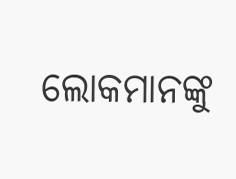ଲୋକମାନଙ୍କୁ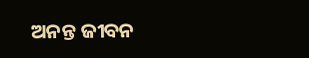ଅନନ୍ତ ଜୀବନ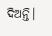ଦିଅନ୍ତି।